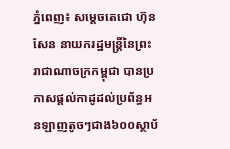ភ្នំពេញ៖ សម្តេចតេជោ ហ៊ុន សែន នាយករដ្ឋមន្រ្តីនៃព្រះរាជាណាចក្រកម្ពុជា បានប្រកាសផ្តល់កាដូដល់ប្រព័ន្ធអនឡាញតូចៗជាង៦០០ស្ថាប័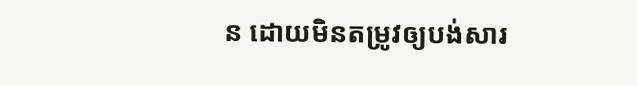ន ដោយមិនតម្រូវឲ្យបង់សារ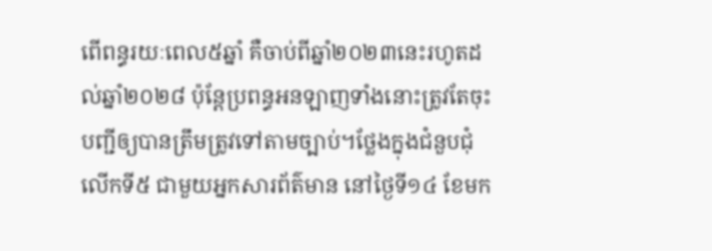ពើពន្ធរយៈពេល៥ឆ្នាំ គឺចាប់ពីឆ្នាំ២០២៣នេះរហូតដល់ឆ្នាំ២០២៨ ប៉ុន្តែប្រពន្ធអនឡាញទាំងនោះត្រូវតែចុះបញ្ជីឲ្យបានត្រឹមត្រូវទៅតាមច្បាប់។ថ្លែងក្នុងជំនួបជុំលើកទី៥ ជាមួយអ្នកសារព័ត៌មាន នៅថ្ងៃទី១៤ ខែមក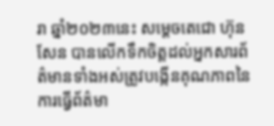រា ឆ្នាំ២០២៣នេះ សម្តេចតេជោ ហ៊ុន សែន បានលើកទឹកចិត្តដល់អ្នកសារព័ត៌មានទាំងអស់ត្រូវបង្កើនគុណភាពនៃការធ្វើព័ត៌មា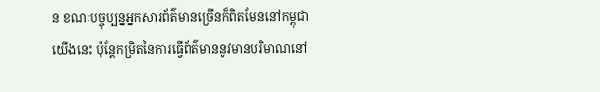ន ខណៈបច្ចុប្បន្នអ្នកសារព័ត៌មានច្រើនក៏ពិតមែននៅកម្ពុជាយើងនេះ ប៉ុន្តែកម្រិតនៃការធ្វើព័ត៌មាននូវមានបរិមាណនៅ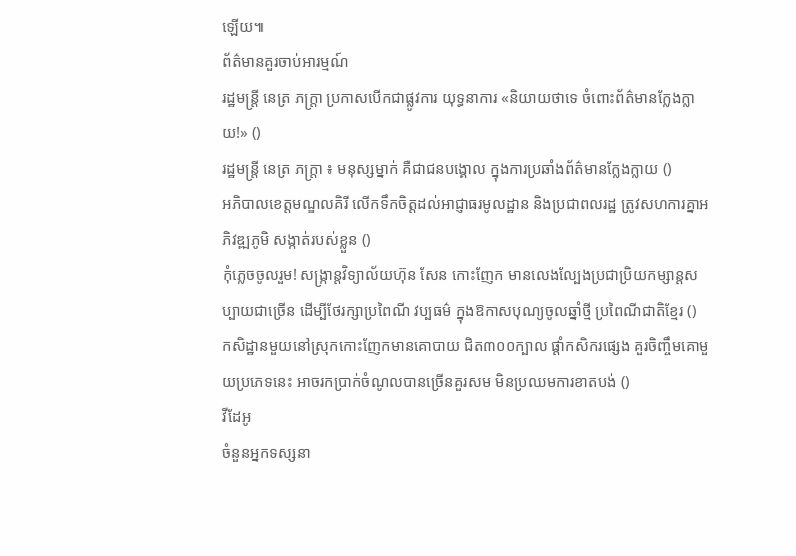ឡើយ៕
ព័ត៌មានគួរចាប់អារម្មណ៍
រដ្ឋមន្ត្រី នេត្រ ភក្ត្រា ប្រកាសបើកជាផ្លូវការ យុទ្ធនាការ «និយាយថាទេ ចំពោះព័ត៌មានក្លែងក្លាយ!» ()
រដ្ឋមន្ត្រី នេត្រ ភក្ត្រា ៖ មនុស្សម្នាក់ គឺជាជនបង្គោល ក្នុងការប្រឆាំងព័ត៌មានក្លែងក្លាយ ()
អភិបាលខេត្តមណ្ឌលគិរី លើកទឹកចិត្តដល់អាជ្ញាធរមូលដ្ឋាន និងប្រជាពលរដ្ឋ ត្រូវសហការគ្នាអភិវឌ្ឍភូមិ សង្កាត់របស់ខ្លួន ()
កុំភ្លេចចូលរួម! សង្ក្រាន្តវិទ្យាល័យហ៊ុន សែន កោះញែក មានលេងល្បែងប្រជាប្រិយកម្សាន្តសប្បាយជាច្រើន ដើម្បីថែរក្សាប្រពៃណី វប្បធម៌ ក្នុងឱកាសបុណ្យចូលឆ្នាំថ្មី ប្រពៃណីជាតិខ្មែរ ()
កសិដ្ឋានមួយនៅស្រុកកោះញែកមានគោបាយ ជិត៣០០ក្បាល ផ្ដាំកសិករផ្សេង គួរចិញ្ចឹមគោមួយប្រភេទនេះ អាចរកប្រាក់ចំណូលបានច្រើនគួរសម មិនប្រឈមការខាតបង់ ()
វីដែអូ
ចំនួនអ្នកទស្សនា